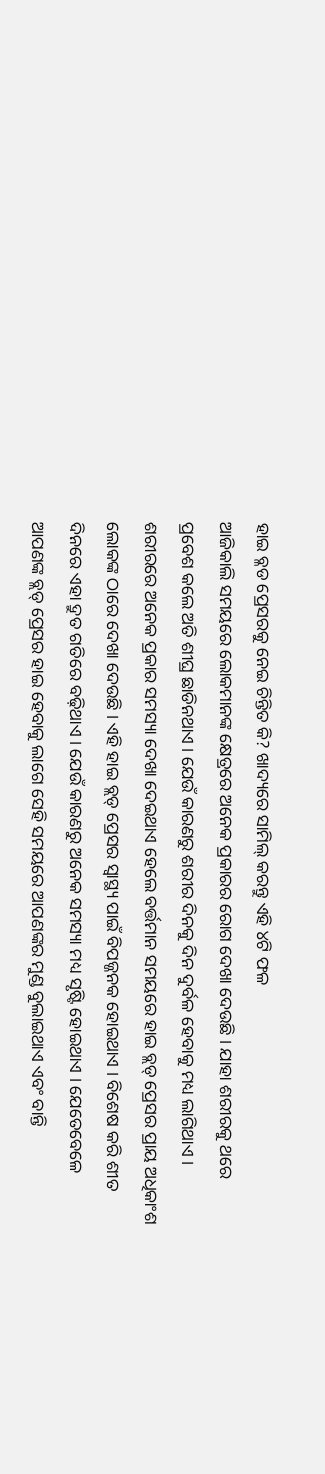ହାଇ ବ୍ଳଡ ପ୍ରେସରକୁ ନେଇ ଚିନ୍ତିତ କି? ଖାଦ୍ୟରେ ସାମିଲ୍ କରନ୍ତୁ ଏହି ୪ଟି ଫଳ
ଆଜିକାଲି ସମୟରେ ଲୋକମାନଙ୍କ କ୍ଷେତ୍ରରେ ଅନେକ ପ୍ରକାରର ରୋଗ ଦେଖା ଦେଉଛି । ଯାହା ଶରୀରକୁ ଥରେ ପ୍ରବେଶ କଲେ ଅତି ଶୀଘ୍ର ଛାଡିନଥାଏ । ଯେଉଁ କାରଣରୁ ଶରୀର ଦିନକୁ ଦିନ ଦୁର୍ବଳ ହେବାକୁ ମଧ୍ୟ ଲାଗିଥାଏ । ଶରୀରରେ ଅନେକ ପ୍ରକାର ସମସ୍ୟା ଦେଖା ଦେଇଥାଏ ହେଲେ ବର୍ତ୍ତମାନ ସମୟରେ ହାଇ ବ୍ଲଡ୍ ପ୍ରେସର ପ୍ରାୟ ଅଧିକାଂଶ ଲୋକଙ୍କ ଠାରେ ଦେଖା ଦେଉଛି । ଏହି ହାଇ ବ୍ଲଡ୍ ପ୍ରେସର ସ୍ୱାସ୍ଥ୍ୟ ପାଇଁ ବିପଜ୍ଜନକ ହୋଇଥାଏ । ବିଶେଷ କରି ଶୀତ ଦିନରେ ଏହା ଦ୍ରୁତ ଗତିରେ ବଢ଼ିଥାଏ । ଯେଉଁ କାରଣରୁ ଅନେକ ସମସ୍ୟା ମଧ୍ୟ ସୃଷ୍ଟି ହୋଇଥାଏ । ଯେତେବେଳେ ଆପଣଙ୍କ ବ୍ଲଡ୍ ପ୍ରେସର ହାଇ ହେବାକୁ ଲାଗେ ସେହି ସମୟରେ ଆପଣଙ୍କର ମୁଣ୍ଡ ବୁଲାଇଥାଏ ଏବଂ ବାନ୍ତି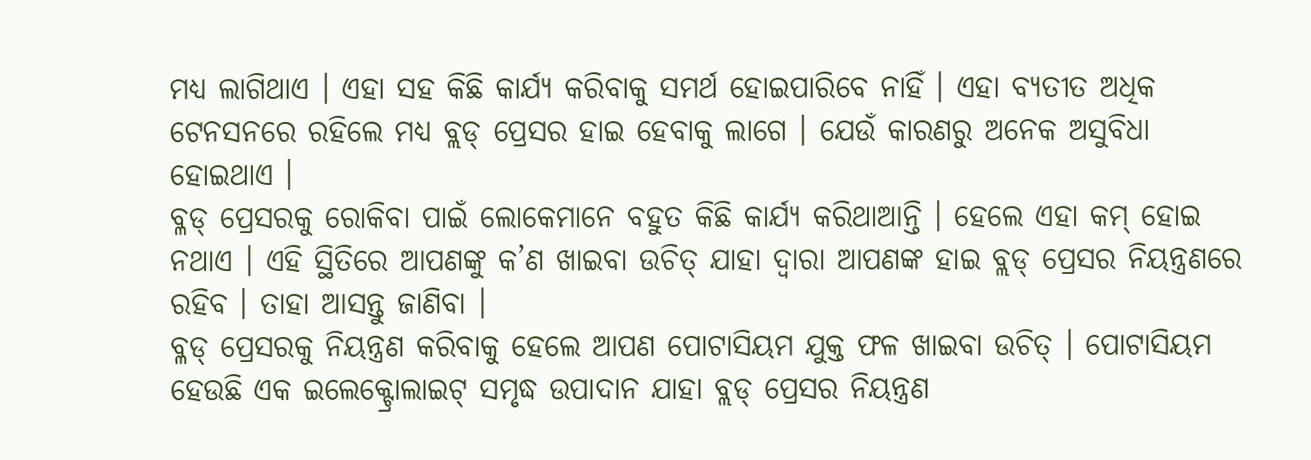ମଧ୍ୟ ଲାଗିଥାଏ । ଏହା ସହ କିଛି କାର୍ଯ୍ୟ କରିବାକୁ ସମର୍ଥ ହୋଇପାରିବେ ନାହିଁ । ଏହା ବ୍ୟତୀତ ଅଧିକ ଟେନସନରେ ରହିଲେ ମଧ୍ୟ ବ୍ଲଡ୍ ପ୍ରେସର ହାଇ ହେବାକୁ ଲାଗେ । ଯେଉଁ କାରଣରୁ ଅନେକ ଅସୁବିଧା ହୋଇଥାଏ ।
ବ୍ଳଡ୍ ପ୍ରେସରକୁ ରୋକିବା ପାଇଁ ଲୋକେମାନେ ବହୁତ କିଛି କାର୍ଯ୍ୟ କରିଥାଆନ୍ତି । ହେଲେ ଏହା କମ୍ ହୋଇ ନଥାଏ । ଏହି ସ୍ଥିତିରେ ଆପଣଙ୍କୁ କ’ଣ ଖାଇବା ଉଚିତ୍ ଯାହା ଦ୍ୱାରା ଆପଣଙ୍କ ହାଇ ବ୍ଲଡ୍ ପ୍ରେସର ନିୟନ୍ତ୍ରଣରେ ରହିବ । ତାହା ଆସନ୍ତୁ ଜାଣିବା ।
ବ୍ଳଡ୍ ପ୍ରେସରକୁ ନିୟନ୍ତ୍ରଣ କରିବାକୁ ହେଲେ ଆପଣ ପୋଟାସିୟମ ଯୁକ୍ତ ଫଳ ଖାଇବା ଉଚିତ୍ । ପୋଟାସିୟମ ହେଉଛି ଏକ ଇଲେକ୍ଟ୍ରୋଲାଇଟ୍ ସମୃଦ୍ଧ ଉପାଦାନ ଯାହା ବ୍ଲଡ୍ ପ୍ରେସର ନିୟନ୍ତ୍ରଣ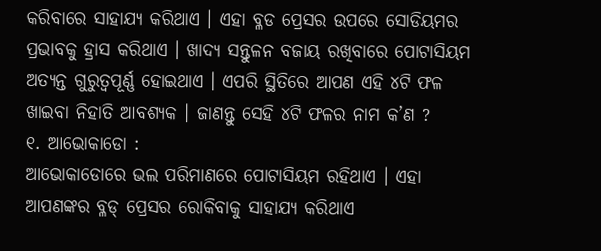କରିବାରେ ସାହାଯ୍ୟ କରିଥାଏ । ଏହା ବ୍ଳଡ ପ୍ରେସର ଉପରେ ସୋଡିୟମର ପ୍ରଭାବକୁ ହ୍ରାସ କରିଥାଏ । ଖାଦ୍ୟ ସନ୍ତୁଳନ ବଜାୟ ରଖିବାରେ ପୋଟାସିୟମ ଅତ୍ୟନ୍ତ ଗୁରୁତ୍ବପୂର୍ଣ୍ଣ ହୋଇଥାଏ । ଏପରି ସ୍ଥିତିରେ ଆପଣ ଏହି ୪ଟି ଫଳ ଖାଇବା ନିହାତି ଆବଶ୍ୟକ । ଜାଣନ୍ତୁ ସେହି ୪ଟି ଫଳର ନାମ କ’ଣ ?
୧. ଆଭୋକାଡୋ :
ଆଭୋକାଡୋରେ ଭଲ ପରିମାଣରେ ପୋଟାସିୟମ ରହିଥାଏ । ଏହା ଆପଣଙ୍କର ବ୍ଳଡ୍ ପ୍ରେସର ରୋକିବାକୁ ସାହାଯ୍ୟ କରିଥାଏ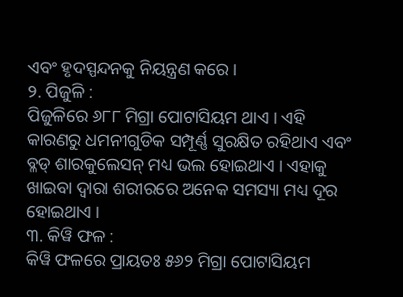ଏବଂ ହୃଦସ୍ପନ୍ଦନକୁ ନିୟନ୍ତ୍ରଣ କରେ ।
୨. ପିଜୁଳି :
ପିଜୁଳିରେ ୬୮୮ ମିଗ୍ରା ପୋଟାସିୟମ ଥାଏ । ଏହି କାରଣରୁ ଧମନୀଗୁଡିକ ସମ୍ପୂର୍ଣ୍ଣ ସୁରକ୍ଷିତ ରହିଥାଏ ଏବଂ ବ୍ଳଡ୍ ଶାରକୁଲେସନ୍ ମଧ୍ୟ ଭଲ ହୋଇଥାଏ । ଏହାକୁ ଖାଇବା ଦ୍ୱାରା ଶରୀରରେ ଅନେକ ସମସ୍ୟା ମଧ୍ୟ ଦୂର ହୋଇଥାଏ ।
୩. କିୱି ଫଳ :
କିୱି ଫଳରେ ପ୍ରାୟତଃ ୫୬୨ ମିଗ୍ରା ପୋଟାସିୟମ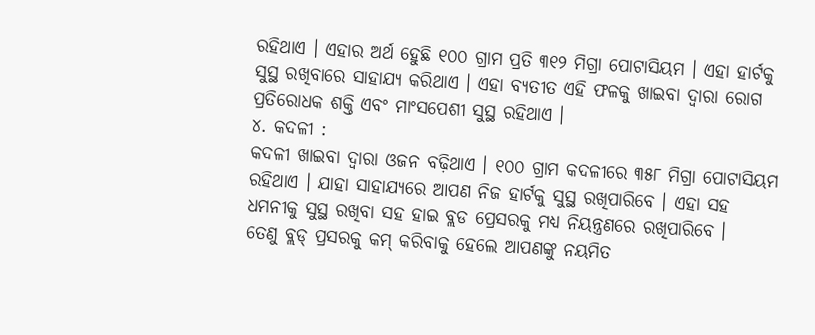ରହିଥାଏ । ଏହାର ଅର୍ଥ ହେୁଛି ୧୦୦ ଗ୍ରାମ ପ୍ରତି ୩୧୨ ମିଗ୍ରା ପୋଟାସିୟମ । ଏହା ହାର୍ଟକୁ ସୁସ୍ଥ ରଖିବାରେ ସାହାଯ୍ୟ କରିଥାଏ । ଏହା ବ୍ୟତୀତ ଏହି ଫଳକୁ ଖାଇବା ଦ୍ୱାରା ରୋଗ ପ୍ରତିରୋଧକ ଶକ୍ତି ଏବଂ ମାଂସପେଶୀ ସୁସ୍ଥ ରହିଥାଏ ।
୪. କଦଳୀ :
କଦଳୀ ଖାଇବା ଦ୍ୱାରା ଓଜନ ବଢ଼ିଥାଏ । ୧୦୦ ଗ୍ରାମ କଦଳୀରେ ୩୫୮ ମିଗ୍ରା ପୋଟାସିୟମ ରହିଥାଏ । ଯାହା ସାହାଯ୍ୟରେ ଆପଣ ନିଜ ହାର୍ଟକୁ ସୁସ୍ଥ ରଖିପାରିବେ । ଏହା ସହ ଧମନୀକୁ ସୁସ୍ଥ ରଖିବା ସହ ହାଇ ବ୍ଲଡ ପ୍ରେସରକୁ ମଧ୍ୟ ନିୟନ୍ତ୍ରଣରେ ରଖିପାରିବେ ।
ତେଣୁ ବ୍ଲଡ୍ ପ୍ରସରକୁ କମ୍ କରିବାକୁ ହେଲେ ଆପଣଙ୍କୁ ନୟମିତ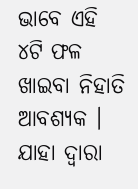ଭାବେ ଏହି ୪ଟି ଫଳ ଖାଇବା ନିହାତି ଆବଶ୍ୟକ । ଯାହା ଦ୍ୱାରା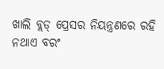ଖାଲି ବ୍ଲଡ୍ ପ୍ରେସର ନିୟନ୍ତ୍ରଣରେ ରହି ନଥାଏ ବରଂ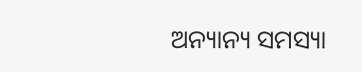ଅନ୍ୟାନ୍ୟ ସମସ୍ୟା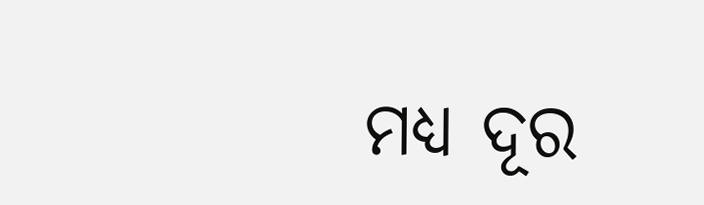ମଧ୍ୟ ଦୂର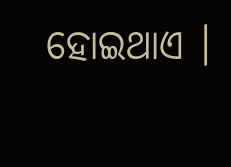ହୋଇଥାଏ ।